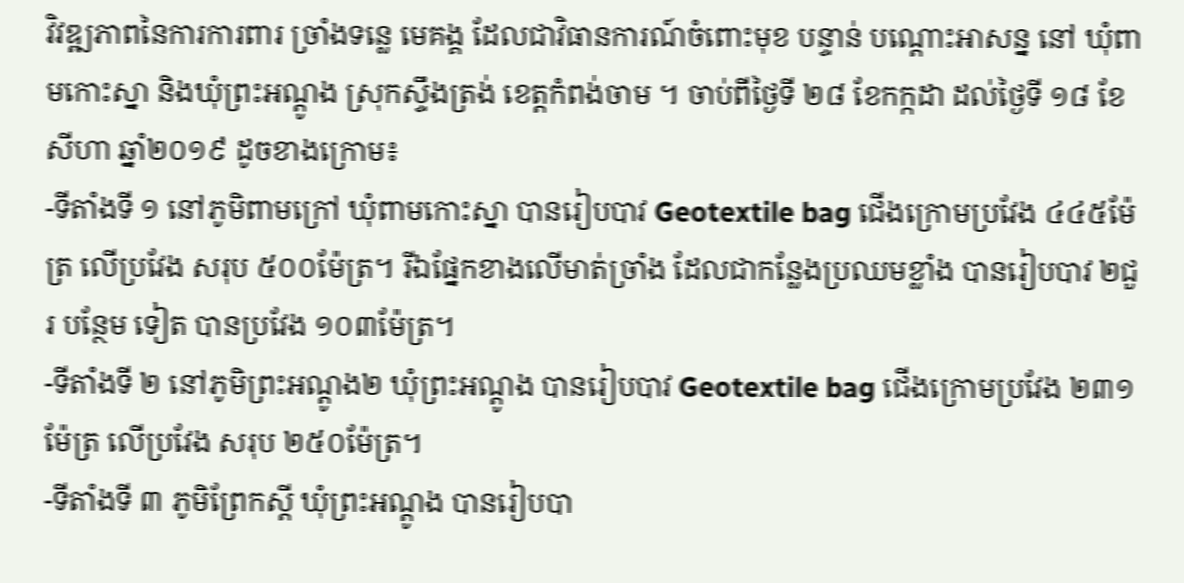វិវឌ្ឍភាពនៃការការពារ ច្រាំងទន្លេ មេគង្គ ដែលជាវិធានការណ៍ចំពោះមុខ បន្ទាន់ បណ្តោះអាសន្ន នៅ ឃុំពាមកោះស្នា និងឃុំព្រះអណ្តូង ស្រុកស្ទឹងត្រង់ ខេត្តកំពង់ចាម ។ ចាប់ពីថ្ងៃទី ២៨ ខែកក្កដា ដល់ថ្ងៃទី ១៨ ខែសីហា ឆ្នាំ២០១៩ ដូចខាងក្រោម៖
-ទីតាំងទី ១ នៅភូមិពាមក្រៅ ឃុំពាមកោះស្នា បានរៀបបាវ Geotextile bag ជើងក្រោមប្រវែង ៤៤៥ម៉ែត្រ លើប្រវែង សរុប ៥០០ម៉ែត្រ។ រីឯផ្នែកខាងលើមាត់ច្រាំង ដែលជាកន្លែងប្រឈមខ្លាំង បានរៀបបាវ ២ជួរ បន្ថែម ទៀត បានប្រវែង ១០៣ម៉ែត្រ។
-ទីតាំងទី ២ នៅភូមិព្រះអណ្តូង២ ឃុំព្រះអណ្តូង បានរៀបបាវ Geotextile bag ជើងក្រោមប្រវែង ២៣១ម៉ែត្រ លើប្រវែង សរុប ២៥០ម៉ែត្រ។
-ទីតាំងទី ៣ ភូមិព្រែកស្តី ឃុំព្រះអណ្តូង បានរៀបបា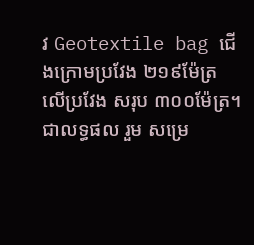វ Geotextile bag ជើងក្រោមប្រវែង ២១៩ម៉ែត្រ លើប្រវែង សរុប ៣០០ម៉ែត្រ។
ជាលទ្ធផល រួម សម្រេ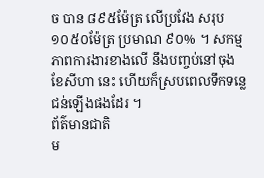ច បាន ៨៩៥ម៉ែត្រ លើប្រវែង សរុប ១០៥០ម៉ែត្រ ប្រមាណ ៩០% ។ សកម្មភាពការងារខាងលើ នឹងបញ្ចប់នៅចុង ខែសីហា នេះ ហើយក៏ស្របពេលទឹកទន្លេជន់ឡើងផងដែរ ។
ព័ត៌មានជាតិ
ម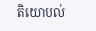តិយោបល់